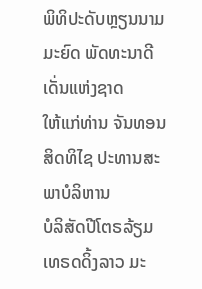ພິທິປະດັບຫຼຽນນາມມະຍົດ ພັດທະນາດີເດັ່ນແຫ່ງຊາດ
ໃຫ້ແກ່ທ່ານ ຈັນທອນ ສິດທິໄຊ ປະທານສະພາບໍລິຫານ
ບໍລິສັດປີໂຕຣລ້ຽມ ເທຣດດິ້ງລາວ ມະ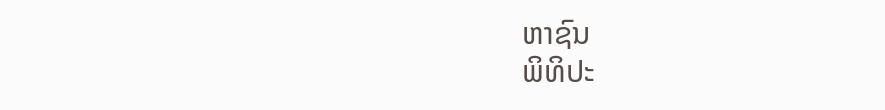ຫາຊົນ
ພິທິປະ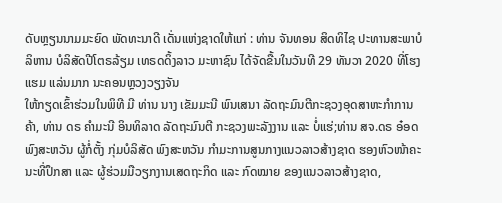ດັບຫຼຽນນາມມະຍົດ ພັດທະນາດີ ເດັ່ນແຫ່ງຊາດໃຫ້ແກ່ : ທ່ານ ຈັນທອນ ສິດທິໄຊ ປະທານສະພາບໍລິຫານ ບໍລິສັດປີໂຕຣລ້ຽມ ເທຣດດິ້ງລາວ ມະຫາຊົນ ໄດ້ຈັດຂື້ນໃນວັນທີ 29 ທັນວາ 2020 ທີ່ໂຮງແຮມ ແລ່ນມາກ ນະຄອນຫຼວງວຽງຈັນ
ໃຫ້ກຽດເຂົ້າຮ່ວມໃນພິທີ ມີ ທ່ານ ນາງ ເຂັມມະນີ ພົນເສນາ ລັດຖະມົນຕີກະຊວງອຸດສາຫະກໍາການຄ້າ, ທ່ານ ດຣ ຄຳມະນີ ອິນທິລາດ ລັດຖະມົນຕີ ກະຊວງພະລັງງານ ແລະ ບໍ່ແຮ່;ທ່ານ ສຈ.ດຣ ອ໋ອດ ພົງສະຫວັນ ຜູ້ກໍ່ຕັ້ງ ກຸ່ມບໍລິສັດ ພົງສະຫວັນ ກຳມະການສູນກາງແນວລາວສ້າງຊາດ ຮອງຫົວໜ້າຄະນະທີ່ປຶກສາ ແລະ ຜູ້ຮ່ວມມືວຽກງານເສດຖະກິດ ແລະ ກົດໝາຍ ຂອງແນວລາວສ້າງຊາດ,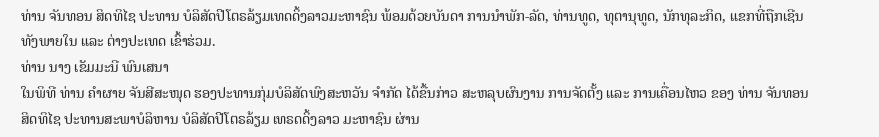ທ່ານ ຈັນທອນ ສິດທິໄຊ ປະທານ ບໍລິສັດປີໂຕຣລ້ຽມເທດດິ້ງລາວມະຫາຊົນ ພ້ອມດ້ວຍບັນດາ ການນໍາພັກ-ລັດ, ທ່ານທູດ, ທຸຕານຸທູດ, ນັກທຸລະກິດ, ແຂກທີ່ຖືກເຊີນ ທັງພາຍໃນ ແລະ ຕ່າງປະເທດ ເຂົ້າຮ່ວມ.
ທ່ານ ນາງ ເຂັມມະນີ ພົນເສນາ
ໃນພິທີ ທ່ານ ຄໍາຜາຍ ຈັນສີສະໜຸດ ຮອງປະທານກຸ່ມບໍລິສັດພົງສະຫວັນ ຈໍາກັດ ໄດ້ຂື້ນກ່າວ ສະຫລຸບຜົນງານ ການຈັດຕັ້ງ ແລະ ການເຄື່ອນໄຫວ ຂອງ ທ່ານ ຈັນທອນ ສິດທິໄຊ ປະທານສະພາບໍລິຫານ ບໍລິສັດປີໂຕຣລ້ຽມ ເທຣດດິ້ງລາວ ມະຫາຊົນ ຜ່ານ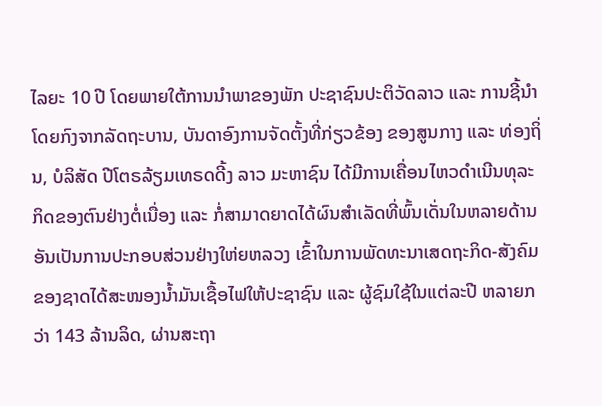ໄລຍະ 10 ປີ ໂດຍພາຍໃຕ້ການນໍາພາຂອງພັກ ປະຊາຊົນປະຕິວັດລາວ ແລະ ການຊີ້ນໍາໂດຍກົງຈາກລັດຖະບານ, ບັນດາອົງການຈັດຕັ້ງທີ່ກ່ຽວຂ້ອງ ຂອງສູນກາງ ແລະ ທ່ອງຖິ່ນ, ບໍລິສັດ ປີໂຕຣລ້ຽມເທຣດດີ້ງ ລາວ ມະຫາຊົນ ໄດ້ມີການເຄື່ອນໄຫວດໍາເນີນທຸລະກິດຂອງຕົນຢ່າງຕໍ່ເນື່ອງ ແລະ ກໍ່ສາມາດຍາດໄດ້ຜົນສໍາເລັດທີ່ພົ້ນເດັ່ນໃນຫລາຍດ້ານ ອັນເປັນການປະກອບສ່ວນຢ່າງໃຫ່ຍຫລວງ ເຂົ້າໃນການພັດທະນາເສດຖະກິດ-ສັງຄົມຂອງຊາດໄດ້ສະໜອງນໍ້າມັນເຊື້ອໄຟໃຫ້ປະຊາຊົນ ແລະ ຜູ້ຊົມໃຊ້ໃນແຕ່ລະປີ ຫລາຍກວ່າ 143 ລ້ານລິດ, ຜ່ານສະຖາ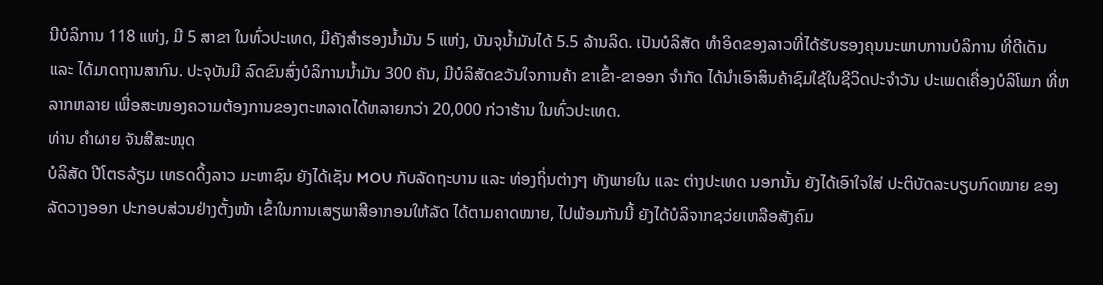ນີບໍລິການ 118 ແຫ່ງ, ມີ 5 ສາຂາ ໃນທົ່ວປະເທດ, ມີຄັງສໍາຮອງນໍ້າມັນ 5 ແຫ່ງ, ບັນຈຸນໍ້າມັນໄດ້ 5.5 ລ້ານລິດ. ເປັນບໍລິສັດ ທໍາອິດຂອງລາວທີ່ໄດ້ຮັບຮອງຄຸນນະພາບການບໍລິການ ທີ່ດີເດັນ ແລະ ໄດ້ມາດຖານສາກົນ. ປະຈຸບັນມີ ລົດຂົນສົ່ງບໍລິການນໍ້າມັນ 300 ຄັນ, ມີບໍລິສັດຂວັນໃຈການຄ້າ ຂາເຂົ້າ-ຂາອອກ ຈໍາກັດ ໄດ້ນໍາເອົາສິນຄ້າຊົມໃຊ້ໃນຊີວິດປະຈໍາວັນ ປະເພດເຄື່ອງບໍລິໂພກ ທີ່ຫລາກຫລາຍ ເພື່ອສະໜອງຄວາມຕ້ອງການຂອງຕະຫລາດໄດ້ຫລາຍກວ່າ 20,000 ກ່ວາຮ້ານ ໃນທົ່ວປະເທດ.
ທ່ານ ຄໍາຜາຍ ຈັນສີສະໜຸດ
ບໍລິສັດ ປີໂຕຣລ້ຽມ ເທຣດດິ້ງລາວ ມະຫາຊົນ ຍັງໄດ້ເຊັນ MOU ກັບລັດຖະບານ ແລະ ທ່ອງຖິ່ນຕ່າງໆ ທັງພາຍໃນ ແລະ ຕ່າງປະເທດ ນອກນັ້ນ ຍັງໄດ້ເອົາໃຈໃສ່ ປະຕິບັດລະບຽບກົດໝາຍ ຂອງລັດວາງອອກ ປະກອບສ່ວນຢ່າງຕັ້ງໜ້າ ເຂົ້າໃນການເສຽພາສີອາກອນໃຫ້ລັດ ໄດ້ຕາມຄາດໝາຍ, ໄປພ້ອມກັນນີ້ ຍັງໄດ້ບໍລິຈາກຊວ່ຍເຫລືອສັງຄົມ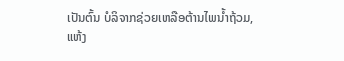ເປັນຕົ້ນ ບໍລິຈາກຊ່ວຍເຫລືອຕ້ານໄພນໍ້າຖ້ວມ, ແຫ້ງ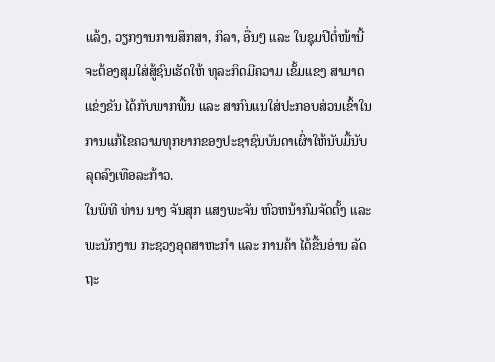ແລ້ງ, ວຽກງານການສຶກສາ, ກິລາ, ອື່ນໆ ແລະ ໃນຊຸມປີຕໍ່ໜ້ານີ້ ຈະຕ້ອງສຸມໃສ່ສູ້ຊົນເຮັດໃຫ້ ທຸລະກິດມີຄວາມ ເຂັ້ມແຂງ ສາມາດ ແຂ່ງຂັນ ໄດ້ກັບພາກພື້ນ ແລະ ສາກົນແນໃສ່ປະກອບສ່ວນເຂົ້າໃນ ການແກ້ໄຂຄວາມທຸກຍາກຂອງປະຊາຊົນບັນດາເຜົ່າໃຫ້ນັບມື້ນັບລຸດລົງເທືອລະກ້າວ.
ໃນພິທີ ທ່ານ ນາງ ຈັນສຸກ ແສງພະຈັນ ຫົວຫນ້າກົມຈັດຕັ້ງ ແລະ ພະນັກງານ ກະຊວງອຸດສາຫະກໍາ ແລະ ການຄ້າ ໄດ້ຂື້ນອ່ານ ລັດຖະ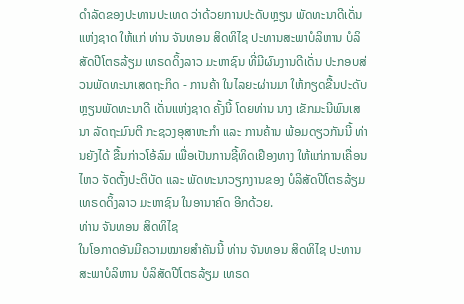ດໍາລັດຂອງປະທານປະເທດ ວ່າດ້ວຍການປະດັບຫຼຽນ ພັດທະນາດີເດັ່ນແຫ່ງຊາດ ໃຫ້ແກ່ ທ່ານ ຈັນທອນ ສິດທິໄຊ ປະທານສະພາບໍລິຫານ ບໍລິສັດປີໂຕຣລ້ຽມ ເທຣດດິ້ງລາວ ມະຫາຊົນ ທີ່ມີຜົນງານດີເດັ່ນ ປະກອບສ່ວນພັດທະນາເສດຖະກິດ - ການຄ້າ ໃນໄລຍະຜ່ານມາ ໃຫ້ກຽດຂື້ນປະດັບຫຼຽນພັດທະນາດີ ເດັ່ນແຫ່ງຊາດ ຄັ້ງນີ້ ໂດຍທ່ານ ນາງ ເຂັກມະນີພົນເສນາ ລັດຖະມົນຕີ ກະຊວງອຸສາຫະກໍາ ແລະ ການຄ້ານ ພ້ອມດຽວກັນນີ້ ທ່ານຍັງໄດ້ ຂື້ນກ່າວໂອ້ລົມ ເພື່ອເປັນການຊີ້ທິດເຢືອງທາງ ໃຫ້ແກ່ການເຄື່ອນໄຫວ ຈັດຕັ້ງປະຕິບັດ ແລະ ພັດທະນາວຽກງານຂອງ ບໍລິສັດປີໂຕຣລ້ຽມ ເທຣດດິ້ງລາວ ມະຫາຊົນ ໃນອານາຄົດ ອີກດ້ວຍ.
ທ່ານ ຈັນທອນ ສິດທິໄຊ
ໃນໂອກາດອັນມີຄວາມໝາຍສໍາຄັນນີ້ ທ່ານ ຈັນທອນ ສິດທິໄຊ ປະທານສະພາບໍລິຫານ ບໍລິສັດປີໂຕຣລ້ຽມ ເທຣດ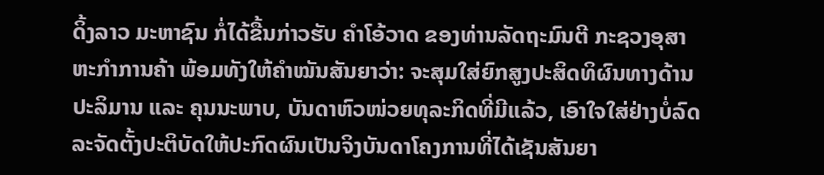ດິ້ງລາວ ມະຫາຊົນ ກໍ່ໄດ້ຂື້ນກ່າວຮັບ ຄໍາໂອ້ວາດ ຂອງທ່ານລັດຖະມົນຕີ ກະຊວງອຸສາຫະກໍາການຄ້າ ພ້ອມທັງໃຫ້ຄໍາໝັນສັນຍາວ່າ: ຈະສຸມໃສ່ຍົກສູງປະສິດທິຜົນທາງດ້ານປະລິມານ ແລະ ຄຸນນະພາບ, ບັນດາຫົວໜ່ວຍທຸລະກິດທີ່ມີແລ້ວ, ເອົາໃຈໃສ່ຢ່າງບໍ່ລົດລະຈັດຕັ້ງປະຕິບັດໃຫ້ປະກົດຜົນເປັນຈິງບັນດາໂຄງການທີ່ໄດ້ເຊັນສັນຍາ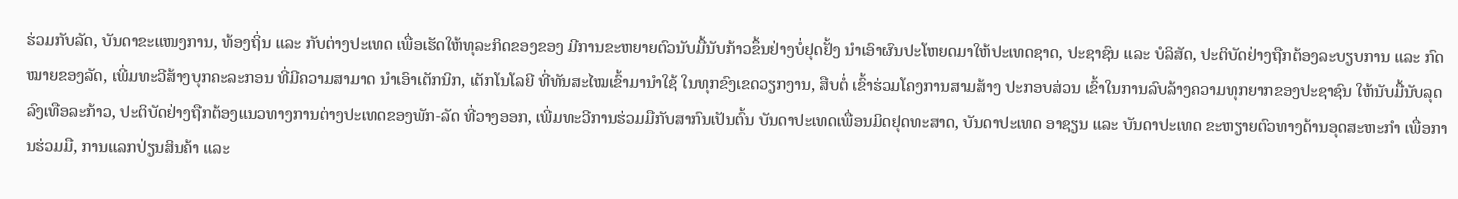ຮ່ວມກັບລັດ, ບັນດາຂະແໜງການ, ທ້ອງຖິ່ນ ແລະ ກັບຕ່າງປະເທດ ເພື່ອເຮັດໃຫ້ທຸລະກິດຂອງຂອງ ມີການຂະຫຍາຍຕົວນັບມື້ນັບກ້າວຂຶ້ນຢ່າງບໍ່ຢຸດຢັ້ງ ນໍາເອົາຜົນປະໂຫຍດມາໃຫ້ປະເທດຊາດ, ປະຊາຊົນ ແລະ ບໍລິສັດ, ປະຕິບັດຢ່າງຖືກຕ້ອງລະບຽບການ ແລະ ກົດໝາຍຂອງລັດ, ເພີ່ມທະວີສ້າງບຸກຄະລະກອນ ທີ່ມີຄວາມສາມາດ ນໍາເອົາເຕັກນິກ, ເຕັກໂນໂລຍີ ທີ່ທັນສະໄໝເຂົ້າມານໍາໃຊ້ ໃນທຸກຂົງເຂດວຽກງານ, ສືບຕໍ່ ເຂົ້າຮ່ວມໂຄງການສາມສ້າງ ປະກອບສ່ວນ ເຂົ້າໃນການລົບລ້າງຄວາມທຸກຍາກຂອງປະຊາຊົນ ໃຫ້ນັບມື້ນັບລຸດລົງເທືອລະກ້າວ, ປະຕິບັດຢ່າງຖືກຕ້ອງແນວທາງການຕ່າງປະເທດຂອງພັກ-ລັດ ທີ່ວາງອອກ, ເພີ່ມທະວີການຮ່ວມມືກັບສາກົນເປັນຕົ້ນ ບັນດາປະເທດເພື່ອນມິດຢຸດທະສາດ, ບັນດາປະເທດ ອາຊຽນ ແລະ ບັນດາປະເທດ ຂະຫຽາຍຕົວທາງດ້ານອຸດສະຫະກໍາ ເພື່ອການຮ່ວມມື, ການແລກປ່ຽນສິນຄ້າ ແລະ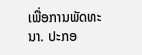ເພື່ອການພັດທະນາ. ປະກອ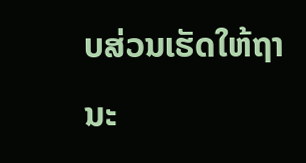ບສ່ວນເຮັດໃຫ້ຖານະ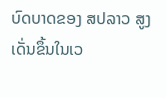ບົດບາດຂອງ ສປລາວ ສູງເດັ່ນຂຶ້ນໃນເວ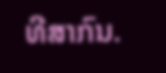ທີສາກົນ.